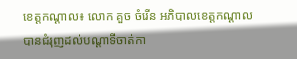ខេត្តកណ្តាល៖ លោក គួច ចំរើន អភិបាលខេត្តកណ្ដាល បានជំរុញដល់បណ្តាទីចាត់កា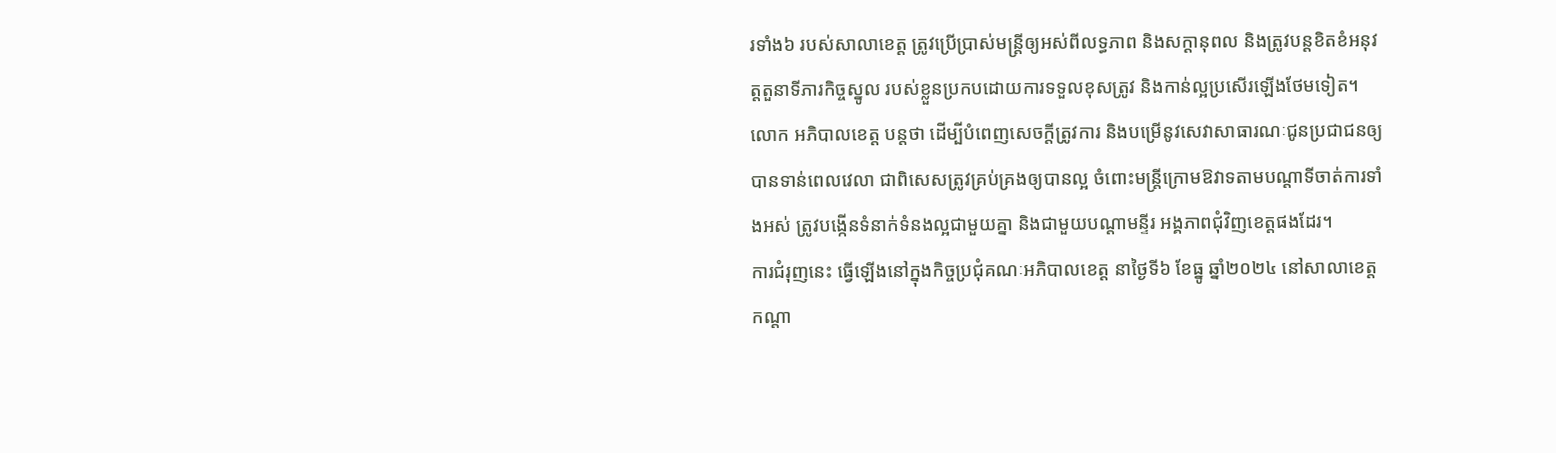រទាំង៦ របស់សាលាខេត្ត ត្រូវប្រើប្រាស់មន្ត្រីឲ្យអស់ពីលទ្ធភាព និងសក្ដានុពល និងត្រូវបន្តខិតខំអនុវត្តតួនាទីភារកិច្ចស្នូល របស់ខ្លួនប្រកបដោយការទទួលខុសត្រូវ និងកាន់ល្អប្រសើរឡើងថែមទៀត។
លោក អភិបាលខេត្ត បន្ដថា ដើម្បីបំពេញសេចក្តីត្រូវការ និងបម្រើនូវសេវាសាធារណៈជូនប្រជាជនឲ្យបានទាន់ពេលវេលា ជាពិសេសត្រូវគ្រប់គ្រងឲ្យបានល្អ ចំពោះមន្ត្រីក្រោមឱវាទតាមបណ្តាទីចាត់ការទាំងអស់ ត្រូវបង្កើនទំនាក់ទំនងល្អជាមួយគ្នា និងជាមួយបណ្តាមន្ទីរ អង្គភាពជុំវិញខេត្តផងដែរ។
ការជំរុញនេះ ធ្វើឡើងនៅក្នុងកិច្ចប្រជុំគណៈអភិបាលខេត្ត នាថ្ងៃទី៦ ខែធ្នូ ឆ្នាំ២០២៤ នៅសាលាខេត្តកណ្ដា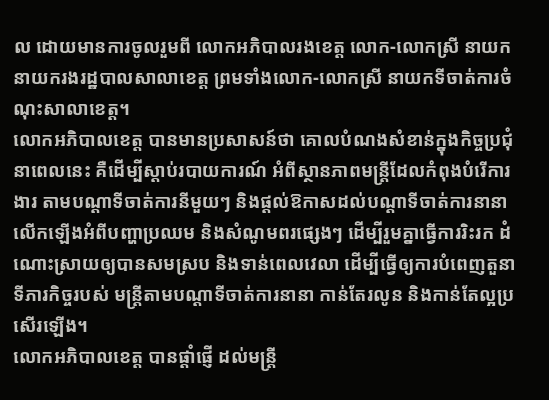ល ដោយមានការចូលរួមពី លោកអភិបាលរងខេត្ត លោក-លោកស្រី នាយក នាយករងរដ្ឋបាលសាលាខេត្ត ព្រមទាំងលោក-លោកស្រី នាយកទីចាត់ការចំណុះសាលាខេត្ត។
លោកអភិបាលខេត្ត បានមានប្រសាសន៍ថា គោលបំណងសំខាន់ក្នុងកិច្ចប្រជុំនាពេលនេះ គឺដើម្បីស្តាប់របាយការណ៍ អំពីស្ថានភាពមន្ត្រីដែលកំពុងបំរើការងារ តាមបណ្ដាទីចាត់ការនីមួយៗ និងផ្ដល់ឱកាសដល់បណ្ដាទីចាត់ការនានា លើកឡើងអំពីបញ្ហាប្រឈម និងសំណូមពរផ្សេងៗ ដើម្បីរួមគ្នាធ្វើការរិះរក ដំណោះស្រាយឲ្យបានសមស្រប និងទាន់ពេលវេលា ដើម្បីធ្វើឲ្យការបំពេញតួនាទីភារកិច្ចរបស់ មន្ត្រីតាមបណ្ដាទីចាត់ការនានា កាន់តែរលូន និងកាន់តែល្អប្រសើរឡើង។
លោកអភិបាលខេត្ត បានផ្តាំផ្ញើ ដល់មន្ត្រី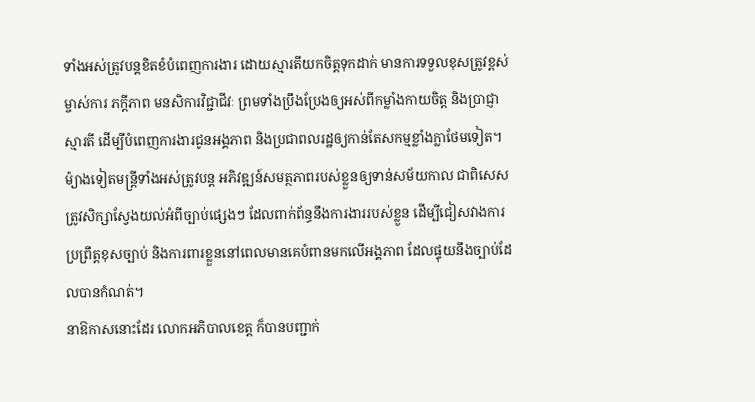ទាំងអស់ត្រូវបន្តខិតខំបំពេញការងារ ដោយស្មារតីយកចិត្តទុកដាក់ មានការទទួលខុសត្រូវខ្ពស់ ម្ចាស់ការ ភក្ដីភាព មនសិការវិជ្ជាជីវៈ ព្រមទាំងប្រឹងប្រែងឲ្យអស់ពីកម្លាំងកាយចិត្ត និងប្រាជ្ញាស្មារតី ដើម្បីបំពេញការងារជូនអង្គភាព និងប្រជាពលរដ្ឋឲ្យកាន់តែសកម្មខ្លាំងក្លាថែមទៀត។ ម៉្យាងទៀតមន្ត្រីទាំងអស់ត្រូវបន្ត អភិវឌ្ឍន៍សមត្ថភាពរបស់ខ្លួនឲ្យទាន់សម័យកាល ជាពិសេសត្រូវសិក្សាស្វែងយល់អំពីច្បាប់ផ្សេងៗ ដែលពាក់ព័ន្ធនឹងការងាររបស់ខ្លួន ដើម្បីជៀសវាងការប្រព្រឹត្តខុសច្បាប់ និងការពារខ្លួននៅពេលមានគេបំពានមកលើអង្គភាព ដែលផ្ទុយនឹងច្បាប់ដែលបានកំណត់។
នាឱកាសនោះដែរ លោកអភិបាលខេត្ត ក៏បានបញ្ជាក់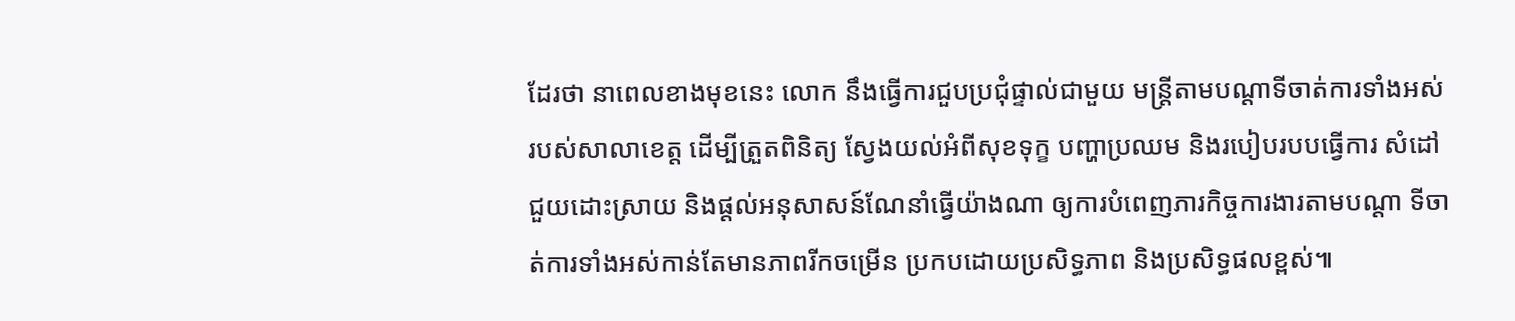ដែរថា នាពេលខាងមុខនេះ លោក នឹងធ្វើការជួបប្រជុំផ្ទាល់ជាមួយ មន្ត្រីតាមបណ្ដាទីចាត់ការទាំងអស់ របស់សាលាខេត្ត ដើម្បីត្រួតពិនិត្យ ស្វែងយល់អំពីសុខទុក្ខ បញ្ហាប្រឈម និងរបៀបរបបធ្វើការ សំដៅជួយដោះស្រាយ និងផ្ដល់អនុសាសន៍ណែនាំធ្វើយ៉ាងណា ឲ្យការបំពេញភារកិច្ចការងារតាមបណ្ដា ទីចាត់ការទាំងអស់កាន់តែមានភាពរីកចម្រើន ប្រកបដោយប្រសិទ្ធភាព និងប្រសិទ្ធផលខ្ពស់៕